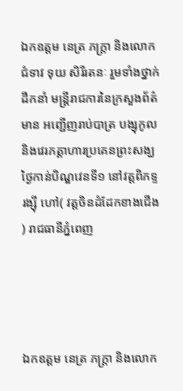ឯកឧត្តម នេត្រ ភក្ត្រា និងលោកជំទាវ ទុយ សិរីរតនៈ រួមទាំងថ្នាក់ដឹកនាំ មន្រ្តីរាជការនៃក្រសួងព័ត៌មាន អញ្ជើញរាប់បាត្រ បង្សុកូល និងវេរភត្តាហារប្រគេនព្រះសង្ឃ ថ្ងៃកាន់បិណ្ឌវេនទី១ នៅវត្តពិភទ្ទរង្ស៊ី ហៅ( វត្តចិនដំដែកខាងជើង ) រាជធានីភ្នំពេញ




ឯកឧត្តម នេត្រ ភក្ត្រា និងលោក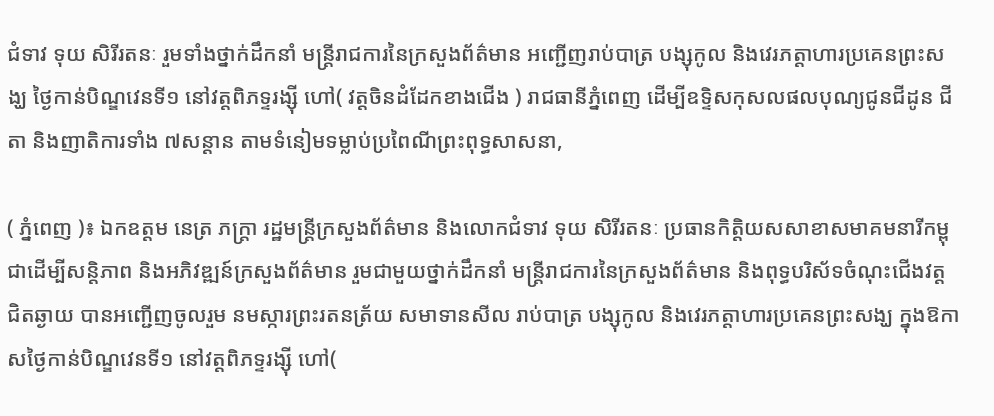ជំទាវ ទុយ សិរីរតនៈ រួមទាំងថ្នាក់ដឹកនាំ មន្រ្តីរាជការនៃក្រសួងព័ត៌មាន អញ្ជើញរាប់បាត្រ បង្សុកូល និងវេរភត្តាហារប្រគេនព្រះសង្ឃ ថ្ងៃកាន់បិណ្ឌវេនទី១ នៅវត្តពិភទ្ទរង្ស៊ី ហៅ( វត្តចិនដំដែកខាងជើង ) រាជធានីភ្នំពេញ ដើម្បីឧទ្ទិសកុសលផលបុណ្យជូនជីដូន ជីតា និងញាតិការទាំង ៧សន្តាន តាមទំនៀមទម្លាប់ប្រពៃណីព្រះពុទ្ធសាសនា,

( ភ្នំពេញ )៖ ឯកឧត្តម នេត្រ ភក្ត្រា រដ្ឋមន្រ្តីក្រសួងព័ត៌មាន និងលោកជំទាវ ទុយ សិរីរតនៈ ប្រធានកិត្តិយសសាខាសមាគមនារីកម្ពុជាដើម្បីសន្តិភាព និងអភិវឌ្ឍន៍ក្រសួងព័ត៌មាន រួមជាមួយថ្នាក់ដឹកនាំ មន្រ្តីរាជការនៃក្រសួងព័ត៌មាន និងពុទ្ធបរិស័ទចំណុះជើងវត្ត ជិតឆ្ងាយ បានអញ្ជើញចូលរួម នមស្ការព្រះរតនត្រ័យ សមាទានសីល រាប់បាត្រ បង្សុកូល និងវេរភត្តាហារប្រគេនព្រះសង្ឃ ក្នុងឱកាសថ្ងៃកាន់បិណ្ឌវេនទី១ នៅវត្តពិភទ្ទរង្ស៊ី ហៅ(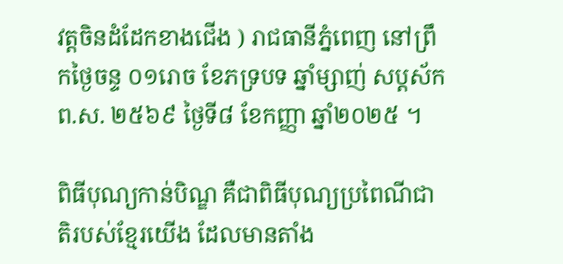វត្តចិនដំដែកខាងជើង ) រាជធានីភ្នំពេញ នៅព្រឹកថ្ងៃចន្ទ ០១រោច ខែភទ្របទ ឆ្នាំម្សាញ់ សប្តស័ក ព.ស. ២៥៦៩ ថ្ងៃទី៨ ខែកញ្ញា ឆ្នាំ២០២៥ ។

ពិធីបុណ្យកាន់បិណ្ឌ គឺជាពិធីបុណ្យប្រពៃណីជាតិរបស់ខ្មែរយើង ដែលមានតាំង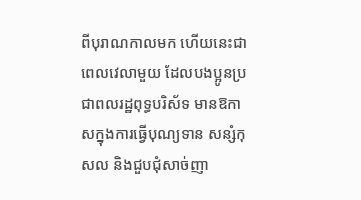ពីបុរាណកាលមក ហើយនេះជាពេលវេលាមួយ ដែលបងប្អូនប្រជាពលរដ្ឋពុទ្ធបរិស័ទ មានឱកាសក្នុងការធ្វើបុណ្យទាន សន្សំកុសល និងជួបជុំសាច់ញា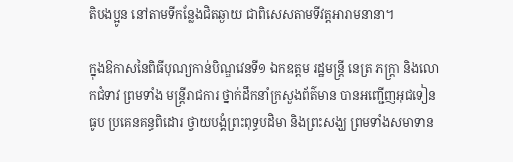តិបងប្អូន នៅតាមទីកន្លែងជិតឆ្ងាយ ជាពិសេសតាមទីវត្តអារាមនានា។

ក្នុងឱកាសនៃពិធីបុណ្យកាន់បិណ្ឌវេនទី១ ឯកឧត្តម រដ្ឋមន្ត្រី នេត្រ ភក្ត្រា និងលោកជំទាវ ព្រមទាំង មន្ត្រីរាជការ ថ្នាក់ដឹកនាំក្រសួងព័ត៌មាន បានអញ្ជើញអុជទៀនធូប ប្រគេនគន្ធពិដោរ ថ្វាយបង្គំព្រះពុទ្ធបដិមា និងព្រះសង្ឃ ព្រមទាំងសមាទាន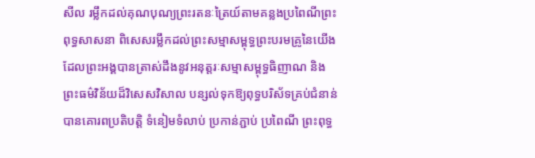សីល រម្លឹកដល់គុណបុណ្យព្រះរតនៈត្រៃយ៍តាមគន្លងប្រពៃណីព្រះពុទ្ធសាសនា ពិសេសរម្លឹកដល់ព្រះសម្មាសម្ពុទ្ធព្រះបរមគ្រូនៃយើង ដែលព្រះអង្គបានត្រាស់ដឹងនូវអនុត្តរៈសម្មាសម្ពុទ្ធធិញាណ និងព្រះធម៌វិន័យដ៏វិសេសវិសាល បន្សល់ទុកឱ្យពុទ្ធបរិស័ទគ្រប់ជំនាន់ បានគោរពប្រតិបត្តិ ទំនៀមទំលាប់ ប្រកាន់ភ្ជាប់ ប្រពៃណី ព្រះពុទ្ធ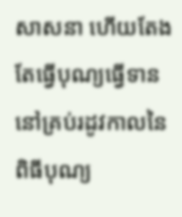សាសនា ហើយតែងតែធ្វើបុណ្យធ្វើទាន នៅគ្រប់រដូវកាលនៃពិធីបុណ្យ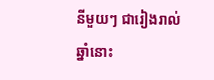នីមួយៗ ជារៀងរាល់ឆ្នាំនោះ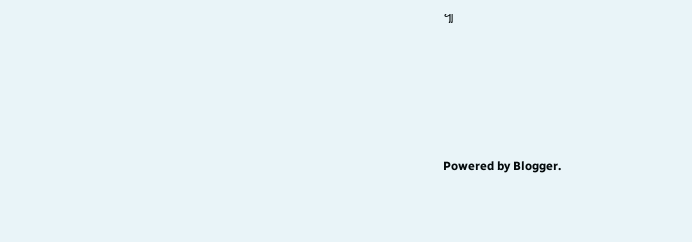៕








Powered by Blogger.